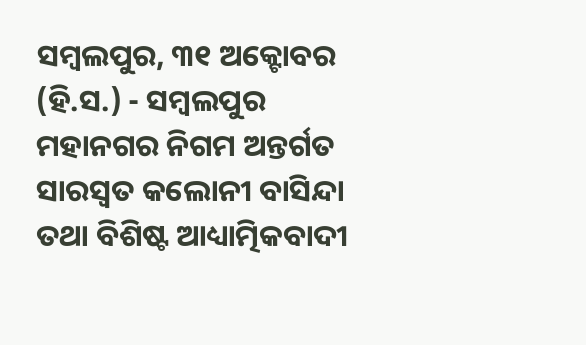ସମ୍ବଲପୁର, ୩୧ ଅକ୍ଟୋବର (ହି.ସ.) - ସମ୍ବଲପୁର ମହାନଗର ନିଗମ ଅନ୍ତର୍ଗତ ସାରସ୍ୱତ କଲୋନୀ ବାସିନ୍ଦା ତଥା ବିଶିଷ୍ଟ ଆଧ୍ୟାତ୍ମିକବାଦୀ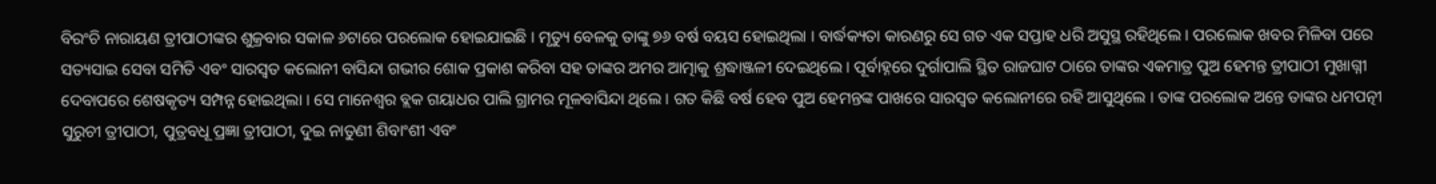ବିରଂଚି ନାରାୟଣ ତ୍ରୀପାଠୀଙ୍କର ଶୁକ୍ରବାର ସକାଳ ୬ଟାରେ ପରଲୋକ ହୋଇଯାଇଛି । ମୃତ୍ୟୁ ବେଳକୁ ତାଙ୍କୁ ୭୬ ବର୍ଷ ବୟସ ହୋଇଥିଲା । ବାର୍ଦ୍ଧକ୍ୟତା କାରଣରୁ ସେ ଗତ ଏକ ସପ୍ତାହ ଧରି ଅସୁସ୍ଥ ରହିଥିଲେ । ପରଲୋକ ଖବର ମିଳିବା ପରେ ସତ୍ୟସାଇ ସେବା ସମିତି ଏବଂ ସାରସ୍ୱତ କଲୋନୀ ବାସିନ୍ଦା ଗଭୀର ଶୋକ ପ୍ରକାଶ କରିବା ସହ ତାଙ୍କର ଅମର ଆତ୍ମାକୁ ଶ୍ରଦ୍ଧାଞ୍ଜଳୀ ଦେଇଥିଲେ । ପୂର୍ବାହ୍ନରେ ଦୁର୍ଗାପାଲି ସ୍ଥିତ ରାଜଘାଟ ଠାରେ ତାଙ୍କର ଏକମାତ୍ର ପୁଅ ହେମନ୍ତ ତ୍ରୀପାଠୀ ମୁଖାଗ୍ନୀ ଦେବାପରେ ଶେଷକୃତ୍ୟ ସମ୍ପନ୍ନ ହୋଇଥିଲା । ସେ ମାନେଶ୍ୱର ବ୍ଲକ ଗୟାଧର ପାଲି ଗ୍ରାମର ମୂଳବାସିନ୍ଦା ଥିଲେ । ଗତ କିଛି ବର୍ଷ ହେବ ପୁଅ ହେମନ୍ତଙ୍କ ପାଖରେ ସାରସ୍ୱତ କଲୋନୀରେ ରହି ଆସୁଥିଲେ । ତାଙ୍କ ପରଲୋକ ଅନ୍ତେ ତାଙ୍କର ଧମପତ୍ନୀ ସୁରୁଚୀ ତ୍ରୀପାଠୀ, ପୁତ୍ରବଧୂ ପ୍ରଜ୍ଞା ତ୍ରୀପାଠୀ, ଦୁଇ ନାତୁଣୀ ଶିବାଂଶୀ ଏବଂ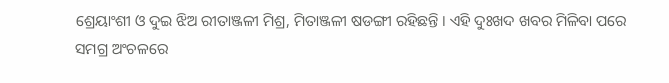ଶ୍ରେୟାଂଶୀ ଓ ଦୁଇ ଝିଅ ରୀତାଞ୍ଜଳୀ ମିଶ୍ର, ମିତାଞ୍ଜଳୀ ଷଡଙ୍ଗୀ ରହିଛନ୍ତି । ଏହି ଦୁଃଖଦ ଖବର ମିଳିବା ପରେ ସମଗ୍ର ଅଂଚଳରେ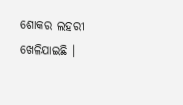ଶୋକର ଲହରୀ ଖେଳିଯାଇଛି ।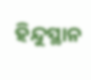ହିନ୍ଦୁସ୍ଥାନ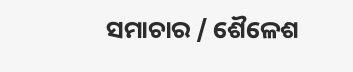ସମାଚାର / ଶୈଳେଶ